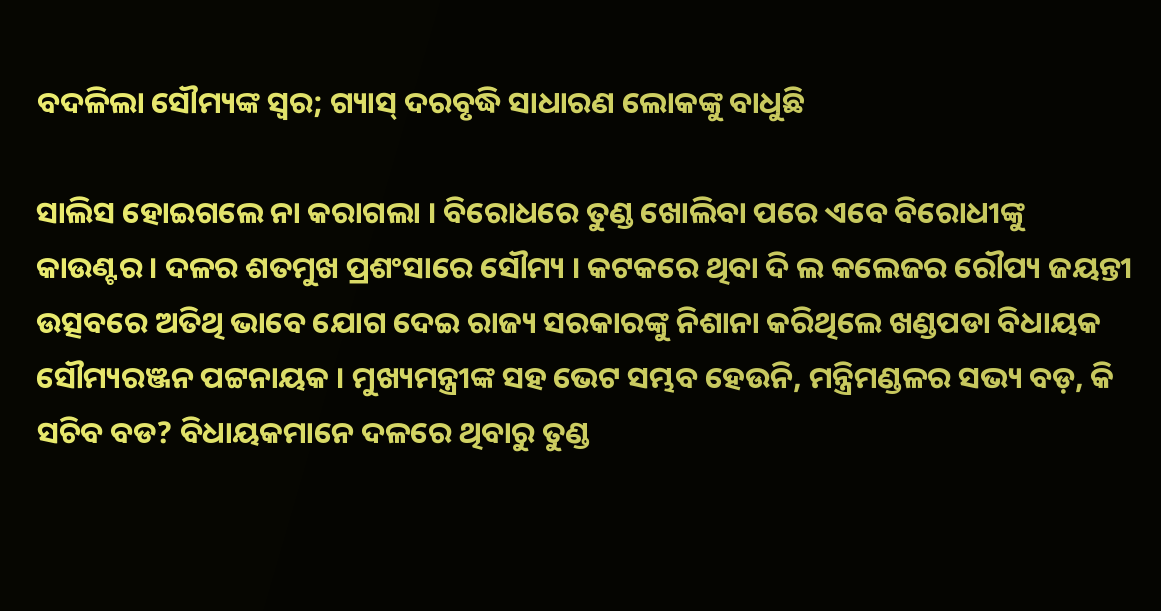ବଦଳିଲା ସୌମ୍ୟଙ୍କ ସ୍ୱର; ଗ୍ୟାସ୍ ଦରବୃଦ୍ଧି ସାଧାରଣ ଲୋକଙ୍କୁ ବାଧୁଛି

ସାଲିସ ହୋଇଗଲେ ନା କରାଗଲା । ବିରୋଧରେ ତୁଣ୍ଡ ଖୋଲିବା ପରେ ଏବେ ବିରୋଧୀଙ୍କୁ କାଉଣ୍ଟର । ଦଳର ଶତମୁଖ ପ୍ରଶଂସାରେ ସୌମ୍ୟ । କଟକରେ ଥିବା ଦି ଲ କଲେଜର ରୌପ୍ୟ ଜୟନ୍ତୀ ଉତ୍ସବରେ ଅତିଥି ଭାବେ ଯୋଗ ଦେଇ ରାଜ୍ୟ ସରକାରଙ୍କୁ ନିଶାନା କରିଥିଲେ ଖଣ୍ଡପଡା ବିଧାୟକ ସୌମ୍ୟରଞ୍ଜନ ପଟ୍ଟନାୟକ । ମୁଖ୍ୟମନ୍ତ୍ରୀଙ୍କ ସହ ଭେଟ ସମ୍ଭବ ହେଉନି, ମନ୍ତ୍ରିମଣ୍ଡଳର ସଭ୍ୟ ବଡ଼, କି ସଚିବ ବଡ? ବିଧାୟକମାନେ ଦଳରେ ଥିବାରୁ ତୁଣ୍ଡ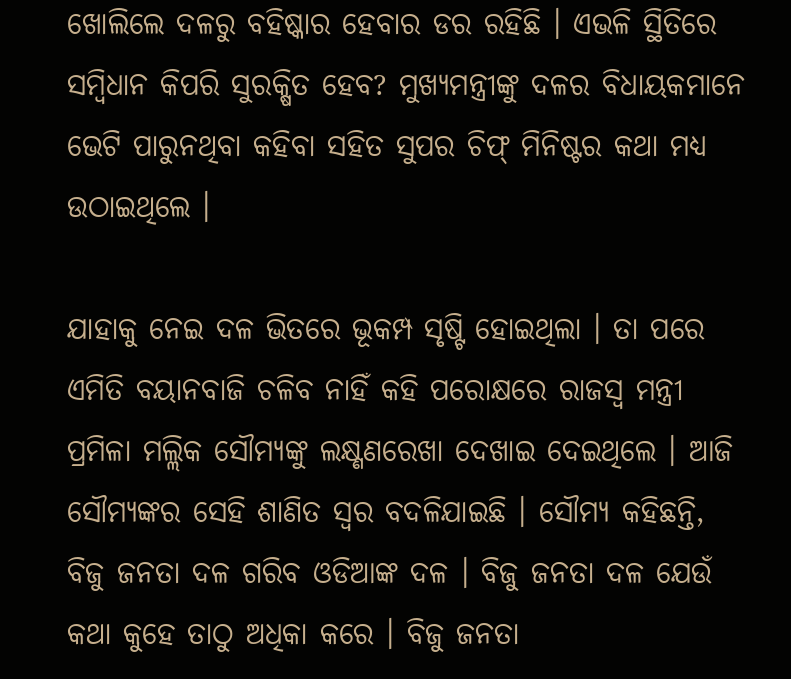ଖୋଲିଲେ ଦଳରୁ ବହିଷ୍କାର ହେବାର ଡର ରହିଛି । ଏଭଳି ସ୍ଥିତିରେ ସମ୍ବିଧାନ କିପରି ସୁରକ୍ଷିତ ହେବ? ମୁଖ୍ୟମନ୍ତ୍ରୀଙ୍କୁ ଦଳର ବିଧାୟକମାନେ ଭେଟି ପାରୁନଥିବା କହିବା ସହିତ ସୁପର ଚିଫ୍ ମିନିଷ୍ଟର କଥା ମଧ୍ୟ ଉଠାଇଥିଲେ ।

ଯାହାକୁ ନେଇ ଦଳ ଭିତରେ ଭୂକମ୍ପ ସୃଷ୍ଟି ହୋଇଥିଲା । ତା ପରେ ଏମିତି ବୟାନବାଜି ଚଳିବ ନାହିଁ କହି ପରୋକ୍ଷରେ ରାଜସ୍ୱ ମନ୍ତ୍ରୀ ପ୍ରମିଳା ମଲ୍ଲିକ ସୌମ୍ୟଙ୍କୁ ଲକ୍ଷ୍ଣଣରେଖା ଦେଖାଇ ଦେଇଥିଲେ । ଆଜି ସୌମ୍ୟଙ୍କର ସେହି ଶାଣିତ ସ୍ୱର ବଦଳିଯାଇଛି । ସୌମ୍ୟ କହିଛନ୍ତି, ବିଜୁ ଜନତା ଦଳ ଗରିବ ଓଡିଆଙ୍କ ଦଳ । ବିଜୁ ଜନତା ଦଳ ଯେଉଁ କଥା କୁହେ ତାଠୁ ଅଧିକା କରେ । ବିଜୁ ଜନତା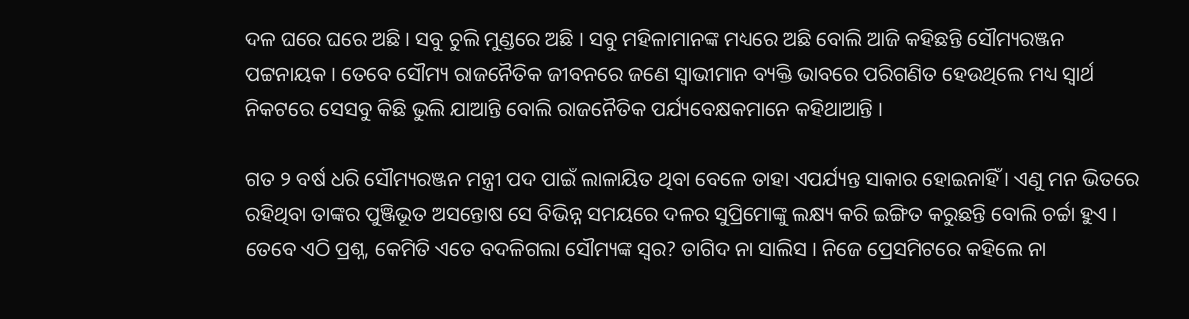ଦଳ ଘରେ ଘରେ ଅଛି । ସବୁ ଚୁଲି ମୁଣ୍ଡରେ ଅଛି । ସବୁ ମହିଳାମାନଙ୍କ ମଧ୍ୟରେ ଅଛି ବୋଲି ଆଜି କହିଛନ୍ତି ସୌମ୍ୟରଞ୍ଜନ ପଟ୍ଟନାୟକ । ତେବେ ସୌମ୍ୟ ରାଜନୈତିକ ଜୀବନରେ ଜଣେ ସ୍ୱାଭୀମାନ ବ୍ୟକ୍ତି ଭାବରେ ପରିଗଣିତ ହେଉଥିଲେ ମଧ୍ୟ ସ୍ୱାର୍ଥ ନିକଟରେ ସେସବୁ କିଛି ଭୁଲି ଯାଆନ୍ତି ବୋଲି ରାଜନୈତିକ ପର୍ଯ୍ୟବେକ୍ଷକମାନେ କହିଥାଆନ୍ତି ।

ଗତ ୨ ବର୍ଷ ଧରି ସୌମ୍ୟରଞ୍ଜନ ମନ୍ତ୍ରୀ ପଦ ପାଇଁ ଲାଳାୟିତ ଥିବା ବେଳେ ତାହା ଏପର୍ଯ୍ୟନ୍ତ ସାକାର ହୋଇନାହିଁ । ଏଣୁ ମନ ଭିତରେ ରହିଥିବା ତାଙ୍କର ପୁଞ୍ଜିଭୂତ ଅସନ୍ତୋଷ ସେ ବିଭିନ୍ନ ସମୟରେ ଦଳର ସୁପ୍ରିମୋଙ୍କୁ ଲକ୍ଷ୍ୟ କରି ଇଙ୍ଗିତ କରୁଛନ୍ତି ବୋଲି ଚର୍ଚ୍ଚା ହୁଏ । ତେବେ ଏଠି ପ୍ରଶ୍ନ, କେମିତି ଏତେ ବଦଳିଗଲା ସୌମ୍ୟଙ୍କ ସ୍ୱର? ତାଗିଦ ନା ସାଲିସ । ନିଜେ ପ୍ରେସମିଟରେ କହିଲେ ନା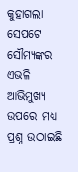କୁହାଗଲା ସେପଟେ ସୌମ୍ୟଙ୍କର ଏଭଳି ଆଭିମୁଖ୍ୟ ଉପରେ ମଧ୍ୟ ପ୍ରଶ୍ନ ଉଠାଇଛି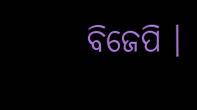ବିଜେପି ।